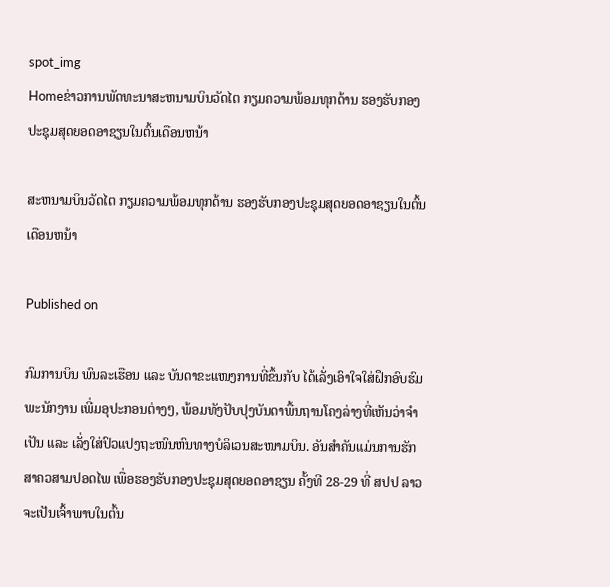spot_img
Homeຂ່າວການພັດທະນາສະຫນາມບິນວັດໄຕ ກຽມຄວາມພ້ອມທຸກດ້ານ ຮອງຮັບກອງປະຊຸມສຸດຍອດອາຊຽນໃນຕົ້ນເດືອນຫນ້າ

ສະຫນາມບິນວັດໄຕ ກຽມຄວາມພ້ອມທຸກດ້ານ ຮອງຮັບກອງປະຊຸມສຸດຍອດອາຊຽນໃນຕົ້ນເດືອນຫນ້າ

Published on

ກົມການບິນ ພົນລະເຮືອນ ແລະ ບັນດາຂະແໜງການທີ່ຂຶ້ນກັບ ໄດ້ເລັ່ງເອົາໃຈໃສ່ຝຶກອົບຮົມພະນັກງານ ເພີ່ມອຸປະກອນຕ່າງໆ, ພ້ອມທັງປັບປຸງບັນດາພື້ນຖານໂຄງລ່າງທີ່ເຫັນວ່າຈຳເປັນ ແລະ ເລັ່ງໃສ່ປົວແປງຖະໜົນຫົນທາງບໍລິເວນສະໜາມບິນ. ອັນສຳຄັນແມ່ນການຮັກສາຄວສາມປອດໄພ ເພື່ອຮອງຮັບກອງປະຊຸມສຸດຍອດອາຊຽນ ຄັ້ງທີ 28-29 ທີ່ ສປປ ລາວ ຈະເປັນເຈົ້າພາບໃນຕົ້ນ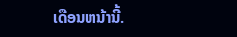ເດືອນຫນ້ານີ້.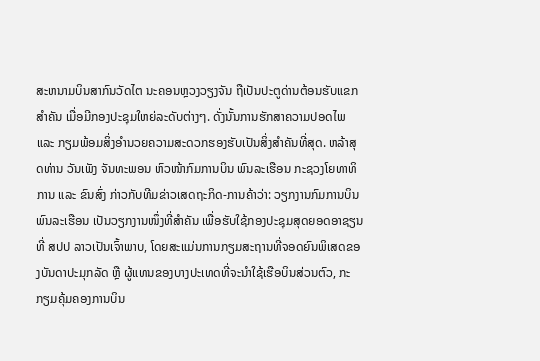ສະຫນາມບິນສາກົນວັດໄຕ ນະຄອນຫຼວງວຽງຈັນ ຖືເປັນປະຕູດ່ານຕ້ອນຮັບແຂກສຳຄັນ ເມື່ອມີກອງປະຊຸມໃຫຍ່ລະດັບຕ່າງໆ. ດັ່ງນັ້ນການຮັກສາຄວາມປອດໄພ ແລະ ກຽມພ້ອມສິ່ງອໍານວຍຄວາມສະດວກຮອງຮັບເປັນສິ່ງສຳຄັນທີ່ສຸດ. ຫລ້າສຸດທ່ານ ວັນເພັງ ຈັນທະພອນ ຫົວໜ້າກົມການບິນ ພົນລະເຮືອນ ກະຊວງໂຍທາທິການ ແລະ ຂົນສົ່ງ ກ່າວກັບທີມຂ່າວເສດຖະກິດ-ການຄ້າວ່າ: ວຽກງານກົມການບິນ ພົນລະເຮືອນ ເປັນວຽກງານໜຶ່ງທີ່ສຳຄັນ ເພື່ອຮັບໃຊ້ກອງປະຊຸມສຸດຍອດອາຊຽນທີ່ ສປປ ລາວເປັນເຈົ້າພາບ, ໂດຍສະແມ່ນການກຽມສະຖານທີ່ຈອດຍົນພິເສດຂອງບັນດາປະມຸກລັດ ຫຼື ຜູ້ແທນຂອງບາງປະເທດທີ່ຈະນຳໃຊ້ເຮືອບິນສ່ວນຕົວ, ກະກຽມຄຸ້ມຄອງການບິນ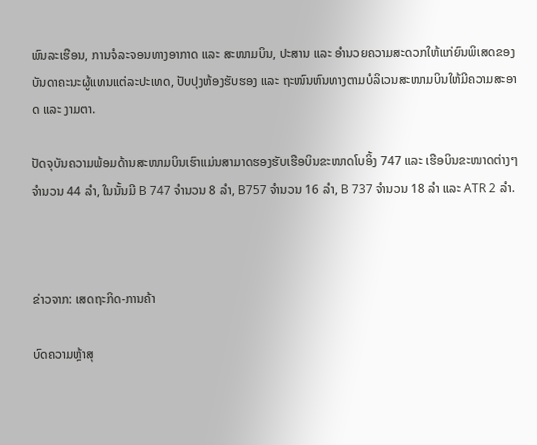ພົນລະເຮືອນ, ການຈໍລະຈອນທາງອາກາດ ແລະ ສະໜາມບິນ, ປະສານ ແລະ ອຳນວຍຄວາມສະດວກໃຫ້ແກ່ຍົນພິເສດຂອງບັນດາຄະນະຜູ້ແທນແຕ່ລະປະເທດ, ປັບປຸງຫ້ອງຮັບຮອງ ແລະ ຖະໜົນຫົນທາງຕາມບໍລິເວນສະໜາມບິນໃຫ້ມີຄວາມສະອາດ ແລະ ງາມຕາ.

ປັດຈຸບັນຄວາມພ້ອມດ້ານສະໜາມບິນເຮົາແມ່ນສາມາດຮອງຮັບເຮືອບິນຂະໜາດໂບອິ້ງ 747 ແລະ ເຮືອບິນຂະໜາດຕ່າງໆຈຳນວນ 44 ລຳ, ໃນນັ້ນມີ B 747 ຈຳນວນ 8 ລຳ, B757 ຈຳນວນ 16 ລຳ, B 737 ຈຳນວນ 18 ລຳ ແລະ ATR 2 ລຳ.



ຂ່າວຈາກ: ເສດຖະກິດ-ການຄ້າ

ບົດຄວາມຫຼ້າສຸ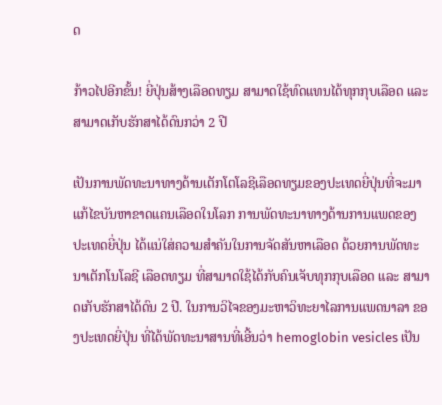ດ

ກ້າວໄປອີກຂັ້ນ! ຍີ່ປຸ່ນສ້າງເລືອດທຽມ ສາມາດໃຊ້ທົດແທນໄດ້ທຸກກຸບເລືອດ ແລະ ສາມາດເກັບຮັກສາໄດ້ດົນກວ່າ 2 ປີ

ເປັນການພັດທະນາທາງດ້ານເຕັກໂຕໂລຊີເລືອດທຽມຂອງປະເທດຍີ່ປຸ່ນທີ່ຈະມາແກ້ໄຂບັນຫາຂາດແຄນເລືອດໃນໂລກ ການພັດທະນາທາງດ້ານການແພດຂອງປະເທດຍີ່ປຸ່ນ ໄດ້ແນ່ໃສ່ຄວາມສຳຄັນໃນການຈັດສັນຫາເລືອດ ດ້ວຍການພັດທະນາເຕັກໂນໂລຊີ ເລືອດທຽມ ທີ່ສາມາດໃຊ້ໄດ້ກັບຄົນເຈັບທຸກກຸບເລືອດ ແລະ ສາມາດເກັບຮັກສາໄດ້ດົນ 2 ປີ. ໃນການວິໄຈຂອງມະຫາວິທະຍາໄລການແພດນາລາ ຂອງປະເທດຍີ່ປຸ່ນ ທີ່ໄດ້ພັດທະນາສານທີ່ເອີ້ນວ່າ hemoglobin vesicles ເປັນ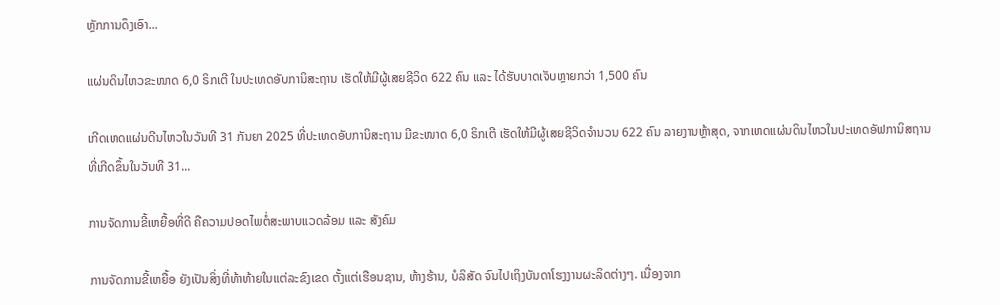ຫຼັກການດຶງເອົາ...

ແຜ່ນດິນໄຫວຂະໜາດ 6,0 ຣິກເຕີ ໃນປະເທດອັບການິສະຖານ ເຮັດໃຫ້ມີຜູ້ເສຍຊີວິດ 622 ຄົນ ແລະ ໄດ້ຮັບບາດເຈັບຫຼາຍກວ່າ 1,500 ຄົນ

ເກີດເຫດແຜ່ນດີນໄຫວໃນວັນທີ 31 ກັນຍາ 2025 ທີ່ປະເທດອັບການິສະຖານ ມີຂະໜາດ 6,0 ຣິກເຕີ ເຮັດໃຫ້ມີຜູ້ເສຍຊີວິດຈໍານວນ 622 ຄົນ ລາຍງານຫຼ້າສຸດ, ຈາກເຫດແຜ່ນດິນໄຫວໃນປະເທດອັຟການິສຖານ ທີ່ເກີດຂຶ້ນໃນວັນທີ 31...

ການຈັດການຂີ້ເຫຍື້ອທີ່ດີ ຄືຄວາມປອດໄພຕໍ່ສະພາບແວດລ້ອມ ແລະ ສັງຄົມ

ການຈັດການຂີ້ເຫຍື້ອ ຍັງເປັນສິ່ງທີ່ທ້າທ້າຍໃນແຕ່ລະຂົງເຂດ ຕັ້ງແຕ່ເຮືອນຊານ, ຫ້າງຮ້ານ, ບໍລິສັດ ຈົນໄປເຖິງບັນດາໂຮງງານຜະລິດຕ່າງໆ. ເນື່ອງຈາກ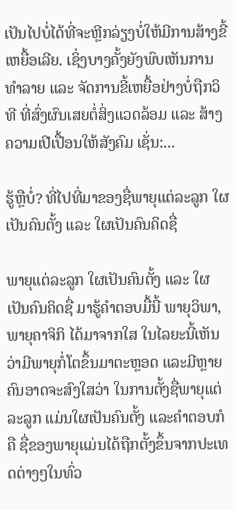ເປັນໄປບໍ່ໄດ້ທີ່ຈະຫຼີກລ່ຽງບໍ່ໃຫ້ມີການສ້າງຂີ້ເຫຍື້ອເລີຍ. ເຊິ່ງບາງຄັ້ງຍັງພົບເຫັນການທຳລາຍ ແລະ ຈັດການຂີ້ເຫຍື້ອຢ່າງບໍ່ຖືກວິທີ ທີ່ສົ່ງຜົນເສຍຕໍ່ສິ່ງແວດລ້ອມ ແລະ ສ້າງຄວາມເປີເປື້ອນໃຫ້ສັງຄົມ ເຊັ່ນ:...

ຮູ້ຫຼືບໍ່? ທີ່ໄປທີ່ມາຂອງຊື່ພາຍຸແຕ່ລະລູກ ໃຜເປັນຄົນຕັ້ງ ແລະ ໃຜເປັນຄົນຄິດຊື່

ພາຍຸແຕ່ລະລູກ ໃຜເປັນຄົນຕັ້ງ ແລະ ໃຜເປັນຄົນຄິດຊື່ ມາຮູ້ຄຳຕອບມື້ນີ້ ພາຍຸວິພາ, ພາຍຸຄາຈິກິ ໄດ້ມາຈາກໃສ ໃນໄລຍະນີ້ເຫັນວ່າມີພາຍຸກໍ່ໂຕຂຶ້ນມາຕະຫຼອດ ແລະມີຫຼາຍຄົນອາດຈະສົງໃສວ່າ ໃນການຕັ້ງຊື່ພາຍຸແຕ່ລະລູກ ແມ່ນໃຜເປັນຄົນຕັ້ງ ແລະຄໍາຕອບກໍຄື ຊື່ຂອງພາຍຸແມ່ນໄດ້ຖືກຕັ້ງຂຶ້ນຈາກປະເທດຕ່າງໆໃນທົ່ວ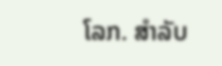ໂລກ. ສຳລັບ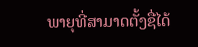ພາຍຸທີ່ສາມາດຕັ້ງຊື່ໄດ້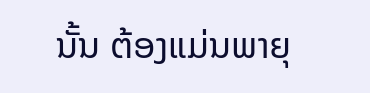ນັ້ນ ຕ້ອງແມ່ນພາຍຸ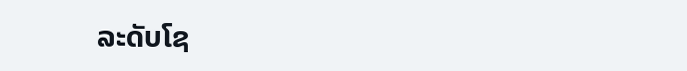ລະດັບໂຊ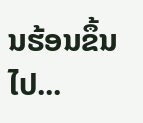ນຮ້ອນຂຶ້ນໄປ...